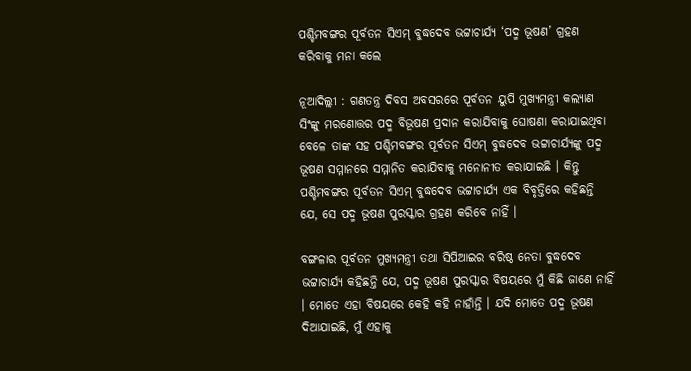ପଶ୍ଚିମବଙ୍ଗର ପୂର୍ବତନ ସିଏମ୍ ବୁଦ୍ଧଦେବ ଭଟ୍ଟାଚାର୍ଯ୍ୟ ‘ପଦ୍ମ ଭୂଷଣ’ ଗ୍ରହଣ କରିବାକୁ ମନା କଲେ

ନୂଆଦିଲ୍ଲୀ : ଗଣତନ୍ତ୍ର ଦିବସ ଅବସରରେ ପୂର୍ବତନ ୟୁପି ମୁଖ୍ୟମନ୍ତ୍ରୀ କଲ୍ୟାଣ ସିଂଙ୍କୁ ମରଣୋତ୍ତର ପଦ୍ମ ବିଭୂଷଣ ପ୍ରଦାନ କରାଯିବାକୁ ଘୋଷଣା କରାଯାଇଥିବା ବେଳେ ତାଙ୍କ ସହ ପଶ୍ଚିମବଙ୍ଗର ପୂର୍ବତନ ସିଏମ୍ ବୁଦ୍ଧଦେବ ଭଟ୍ଟାଚାର୍ଯ୍ୟଙ୍କୁ ପଦ୍ମ ଭୂଷଣ ସମ୍ମାନରେ ସମ୍ମାନିତ କରାଯିବାକୁ ମନୋନୀତ କରାଯାଇଛି । କିନ୍ତୁ ପଶ୍ଚିମବଙ୍ଗର ପୂର୍ବତନ ସିଏମ୍ ବୁଦ୍ଧଦେବ ଭଟ୍ଟାଚାର୍ଯ୍ୟ ଏକ ବିବୃତ୍ତିରେ କହିଛନ୍ତି ଯେ, ସେ ପଦ୍ମ ଭୂଷଣ ପୁରସ୍କାର ଗ୍ରହଣ କରିବେ ନାହିଁ ।

ବଙ୍ଗଳାର ପୂର୍ବତନ ମୁଖ୍ୟମନ୍ତ୍ରୀ ତଥା ସିପିଆଇର ବରିଷ୍ଠ ନେତା ବୁଦ୍ଧଦେବ ଭଟ୍ଟାଚାର୍ଯ୍ୟ କହିଛନ୍ତି ଯେ, ପଦ୍ମ ଭୂଷଣ ପୁରସ୍କାର ବିଷୟରେ ମୁଁ କିଛି ଜାଣେ ନାହିଁ । ମୋତେ ଏହା ବିଷୟରେ କେହି କହି ନାହାଁନ୍ତି । ଯଦି ମୋତେ ପଦ୍ମ ଭୂଷଣ ଦିଆଯାଇଛି, ମୁଁ ଏହାକୁ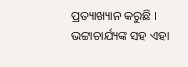ପ୍ରତ୍ୟାଖ୍ୟାନ କରୁଛି । ଭଟ୍ଟାଚାର୍ଯ୍ୟଙ୍କ ସହ ଏହା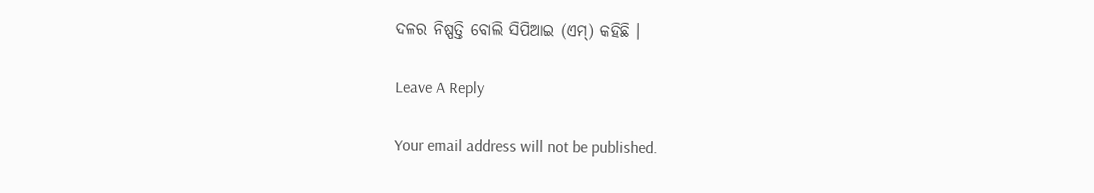ଦଳର ନିଷ୍ପତ୍ତି ବୋଲି ସିପିଆଇ (ଏମ୍) କହିଛି ।

Leave A Reply

Your email address will not be published.